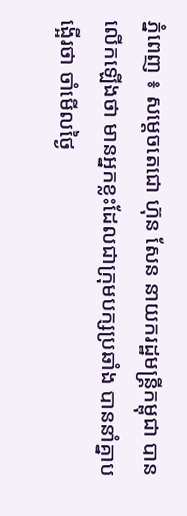ភ្នំពេញ ៖ សម្តេចតេជោ ហ៊ុន សែន នាយករដ្ឋមន្រ្តីកម្ពុជា បានលើកឡើងថា មានអ្នកខ្លះដែលជាក្រុមបក្សប្រឆាំង បាននាំគ្នាបង្អើរថា ចាំមើលថ្ងៃ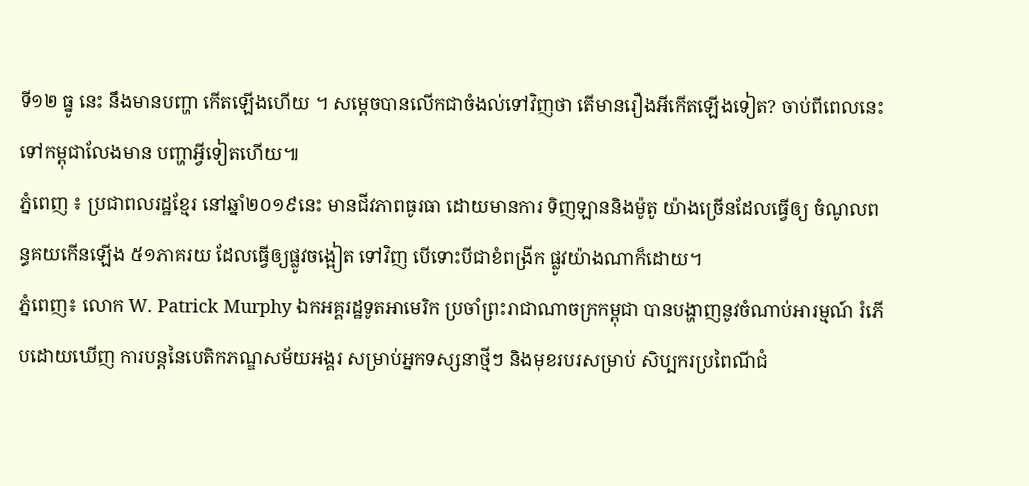ទី១២ ធ្នូ នេះ នឹងមានបញ្ហា កើតឡើងហើយ ។ សម្តេចបានលើកជាចំងល់ទៅវិញថា តើមានរឿងអីកើតឡើងទៀត? ចាប់ពីពេលនេះ ទៅកម្ពុជាលែងមាន បញ្ហាអ្វីទៀតហើយ៕
ភ្នំពេញ ៖ ប្រជាពលរដ្ឋខ្មែរ នៅឆ្នាំ២០១៩នេះ មានជីវភាពធូរធា ដោយមានការ ទិញឡាននិងម៉ូតូ យ៉ាងច្រើនដែលធ្វើឲ្យ ចំណូលពន្ធគយកើនឡើង ៥១ភាគរយ ដែលធ្វើឲ្យផ្លូវចង្អៀត ទៅវិញ បើទោះបីជាខំពង្រីក ផ្លូវយ៉ាងណាក៏ដោយ។
ភ្នំពេញ៖ លោក W. Patrick Murphy ឯកអគ្គរដ្ឋទូតអាមេរិក ប្រចាំព្រះរាជាណាចក្រកម្ពុជា បានបង្ហាញនូវចំណាប់អារម្មណ៍ រំភើបដោយឃើញ ការបន្តនៃបេតិកភណ្ឌសម័យអង្គរ សម្រាប់អ្នកទស្សនាថ្មីៗ និងមុខរបរសម្រាប់ សិប្បករប្រពៃណីជំ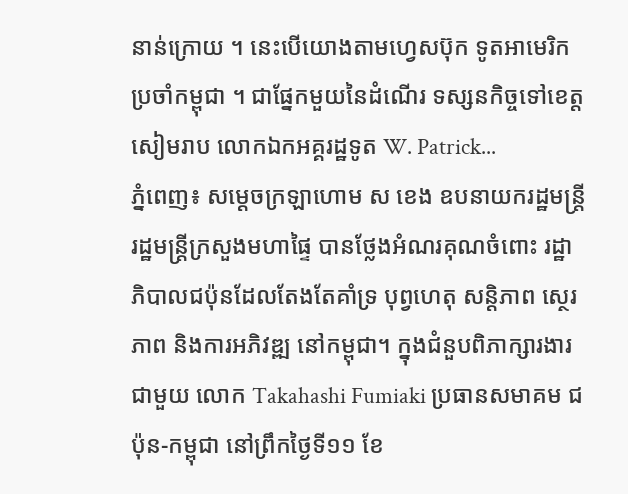នាន់ក្រោយ ។ នេះបើយោងតាមហ្វេសប៊ុក ទូតអាមេរិកប្រចាំកម្ពុជា ។ ជាផ្នែកមួយនៃដំណើរ ទស្សនកិច្ចទៅខេត្តសៀមរាប លោកឯកអគ្គរដ្ឋទូត W. Patrick...
ភ្នំពេញ៖ សម្ដេចក្រឡាហោម ស ខេង ឧបនាយករដ្ឋមន្ដ្រី រដ្ឋមន្ដ្រីក្រសួងមហាផ្ទៃ បានថ្លែងអំណរគុណចំពោះ រដ្ឋាភិបាលជប៉ុនដែលតែងតែគាំទ្រ បុព្វហេតុ សន្ដិភាព ស្ថេរភាព និងការអភិវឌ្ឍ នៅកម្ពុជា។ ក្នុងជំនួបពិភាក្សារងារជាមួយ លោក Takahashi Fumiaki ប្រធានសមាគម ជប៉ុន-កម្ពុជា នៅព្រឹកថ្ងៃទី១១ ខែ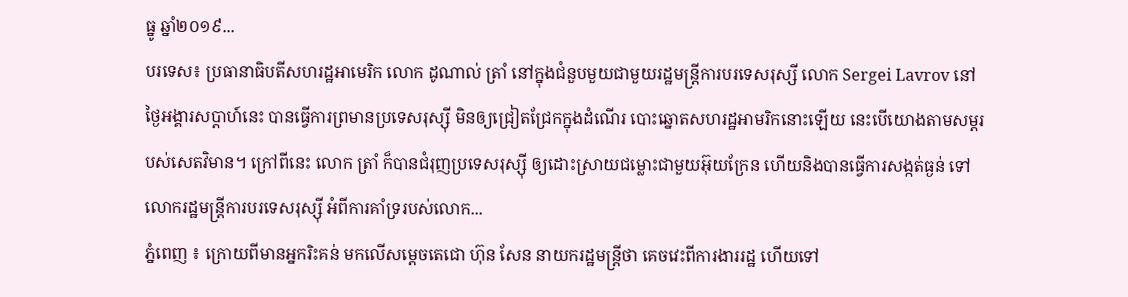ធ្នូ ឆ្នាំ២០១៩...
បរទេស៖ ប្រធានាធិបតីសហរដ្ឋអាមេរិក លោក ដូណាល់ ត្រាំ នៅក្នុងជំនួបមួយជាមួយរដ្ឋមន្ត្រីការបរទេសរុស្សី លោក Sergei Lavrov នៅថ្ងៃអង្គារសប្ដាហ៍នេះ បានធ្វើការព្រមានប្រទេសរុស្ស៊ី មិនឲ្យជ្រៀតជ្រែកក្នុងដំណើរ បោះឆ្នោតសហរដ្ឋអាមរិកនោះឡើយ នេះបើយោងតាមសម្តរបស់សេតវិមាន។ ក្រៅពីនេះ លោក ត្រាំ ក៏បានជំរុញប្រទេសរុស្ស៊ី ឲ្យដោះស្រាយជម្លោះជាមួយអ៊ុយក្រែន ហើយនិងបានធ្វើការសង្កត់ធ្ងន់ ទៅលោករដ្ឋមន្រ្តីការបរទេសរុស្ស៊ី អំពីការគាំទ្ររបស់លោក...
ភ្នំពេញ ៖ ក្រោយពីមានអ្នករិះគន់ មកលើសម្តេចតេជោ ហ៊ុន សែន នាយករដ្ឋមន្រ្តីថា គេចវេះពីការងាររដ្ឋ ហើយទៅ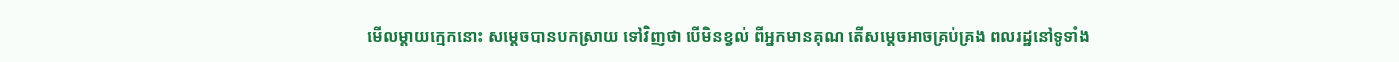មើលម្តាយក្មេកនោះ សម្តេចបានបកស្រាយ ទៅវិញថា បើមិនខ្វល់ ពីអ្នកមានគុណ តើសម្តេចអាចគ្រប់គ្រង ពលរដ្ឋនៅទូទាំង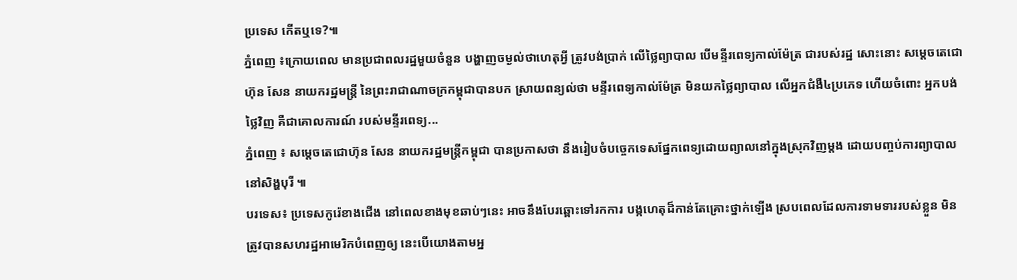ប្រទេស កើតឬទេ?៕
ភ្នំពេញ ៖ក្រោយពេល មានប្រជាពលរដ្ឋមួយចំនួន បង្ហាញចម្ងល់ថាហេតុអ្វី ត្រូវបង់ប្រាក់ លើថ្លៃព្យាបាល បើមន្ទីរពេទ្យកាល់ម៉ែត្រ ជារបស់រដ្ឋ សោះនោះ សម្តេចតេជោ ហ៊ុន សែន នាយករដ្ឋមន្ត្រី នៃព្រះរាជាណាចក្រកម្ពុជាបានបក ស្រាយពន្យល់ថា មន្ទីរពេទ្យកាល់ម៉ែត្រ មិនយកថ្លៃព្យាបាល លើអ្នកជំងឺ៤ប្រភេទ ហើយចំពោះ អ្នកបង់ថ្លៃវិញ គឺជាគោលការណ៍ របស់មន្ទីរពេទ្យ...
ភ្នំពេញ ៖ សម្តេចតេជោហ៊ុន សែន នាយករដ្ឋមន្រ្តីកម្ពុជា បានប្រកាសថា នឹងរៀបចំបច្ចេកទេសផ្នែកពេទ្យដោយព្យាលនៅក្នុងស្រុកវិញម្តង ដោយបញ្ចប់ការព្យាបាលនៅសិង្ហបុរី ៕
បរទេស៖ ប្រទេសកូរ៉េខាងជើង នៅពេលខាងមុខឆាប់ៗនេះ អាចនឹងបែរឆ្ពោះទៅរកការ បង្កហេតុដ៏កាន់តែគ្រោះថ្នាក់ឡើង ស្របពេលដែលការទាមទាររបស់ខ្លួន មិនត្រូវបានសហរដ្ឋអាមេរិកបំពេញឲ្យ នេះបើយោងតាមអ្ន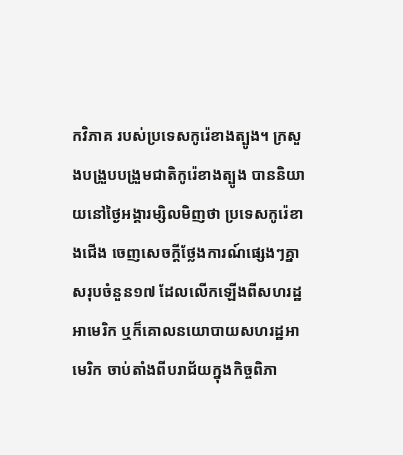កវិភាគ របស់ប្រទេសកូរ៉េខាងត្បូង។ ក្រសួងបង្រួបបង្រួមជាតិកូរ៉េខាងត្បូង បាននិយាយនៅថ្ងៃអង្គារម្សិលមិញថា ប្រទេសកូរ៉េខាងជើង ចេញសេចក្តីថ្លែងការណ៍ផ្សេងៗគ្នា សរុបចំនួន១៧ ដែលលើកឡើងពីសហរដ្ឋអាមេរិក ឬក៏គោលនយោបាយសហរដ្ឋអាមេរិក ចាប់តាំងពីបរាជ័យក្នុងកិច្ចពិភា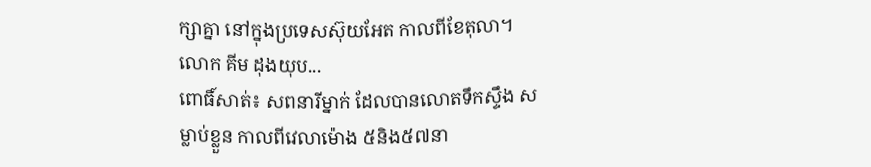ក្សាគ្នា នៅក្នុងប្រទេសស៊ុយអែត កាលពីខែតុលា។ លោក គីម ដុងយុប...
ពោធិ៍សាត់៖ សពនារីម្នាក់ ដែលបានលោតទឹកស្ទឹង សម្លាប់ខ្លួន កាលពីវេលាម៉ោង ៥និង៥៧នា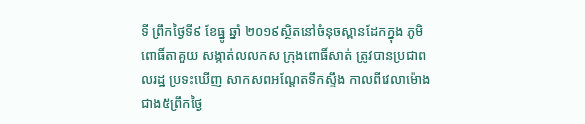ទី ព្រឹកថ្ងៃទី៩ ខែធ្នូ ឆ្នាំ ២០១៩ស្ថិតនៅចំនុចស្ពានដែកក្នុង ភូមិពោធិ៍តាគួយ សង្កាត់លលកស ក្រុងពោធិ៍សាត់ ត្រូវបានប្រជាពលរដ្ឋ ប្រទះឃើញ សាកសពអណ្តែតទឹកស្ទឹង កាលពីវេលាម៉ោង ជាង៥ព្រឹកថ្ងៃ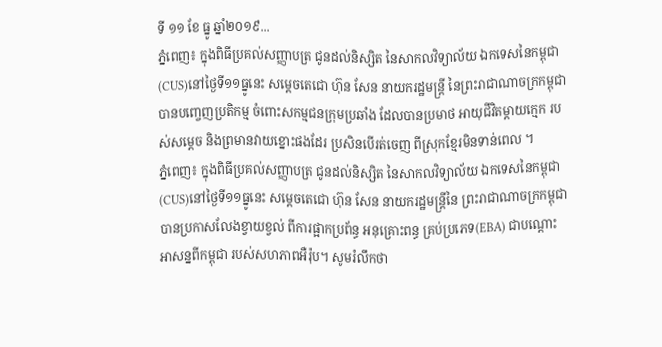ទី ១១ ខែ ធ្នូ ឆ្នាំ២០១៩...
ភ្នំពេញ៖ ក្នុងពិធីប្រគល់សញ្ញាបត្រ ជូនដល់និស្សិត នៃសាកលវិទ្យាល័យ ឯកទេសនៃកម្ពុជា (CUS)នៅថ្ងៃទី១១ធ្នូនេះ សម្តេចតេជោ ហ៊ុន សែន នាយករដ្ឋមន្ត្រី នៃព្រះរាជាណាចក្រកម្ពុជា បានបញ្ចេញប្រតិកម្ម ចំពោះសកម្មជនក្រុមប្រឆាំង ដែលបានប្រមាថ អាយុជីវិតម្ដាយក្មេក របស់សម្ដេច និងព្រមានវាយខ្នោះផងដែរ ប្រសិនបើរត់ចេញ ពីស្រុកខ្មែរមិនទាន់ពេល ។
ភ្នំពេញ៖ ក្នុងពិធីប្រគល់សញ្ញាបត្រ ជូនដល់និស្សិត នៃសាកលវិទ្យាល័យ ឯកទេសនៃកម្ពុជា (CUS)នៅថ្ងៃទី១១ធ្នូនេះ សម្តេចតេជោ ហ៊ុន សែន នាយករដ្ឋមន្ត្រីនៃ ព្រះរាជាណាចក្រកម្ពុជា បានប្រកាសលែងខ្វាយខ្វល់ ពីការផ្អាកប្រព័ន្ធ អនុគ្រោះពន្ធ គ្រប់ប្រភេទ(EBA) ជាបណ្តោះអាសន្នពីកម្ពុជា របស់សហភាពអឺរ៉ុប។ សូមរំលឹកថា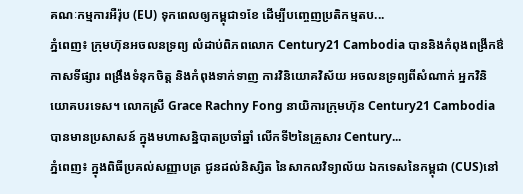គណៈកម្មការអឺរ៉ុប (EU) ទុកពេលឲ្យកម្ពុជា១ខែ ដើម្បីបញ្ចេញប្រតិកម្មតប...
ភ្នំពេញ៖ ក្រុមហ៊ុនអចលនទ្រព្យ លំដាប់ពិភពលោក Century21 Cambodia បាននិងកំពុងពង្រីកឳកាសទីផ្សារ ពង្រឹងទំនុកចិត្ត និងកំពុងទាក់ទាញ ការវិនិយោគវិស័យ អចលនទ្រព្យពីសំណាក់ អ្នកវិនិយោគបរទេស។ លោកស្រី Grace Rachny Fong នាយិការក្រុមហ៊ុន Century21 Cambodia បានមានប្រសាសន៍ ក្នុងមហាសន្និបាតប្រចាំឆ្នាំ លើកទី២នៃគ្រួសារ Century...
ភ្នំពេញ៖ ក្នុងពិធីប្រគល់សញ្ញាបត្រ ជូនដល់និស្សិត នៃសាកលវិទ្យាល័យ ឯកទេសនៃកម្ពុជា (CUS)នៅ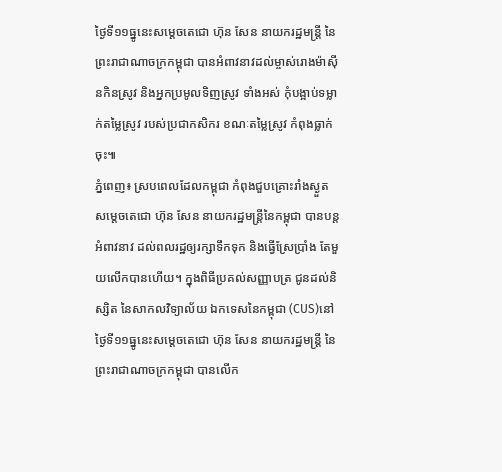ថ្ងៃទី១១ធ្នូនេះសម្តេចតេជោ ហ៊ុន សែន នាយករដ្ឋមន្ត្រី នៃព្រះរាជាណាចក្រកម្ពុជា បានអំពាវនាវដល់ម្ចាស់រោងម៉ាស៊ីនកិនស្រូវ និងអ្នកប្រមូលទិញស្រូវ ទាំងអស់ កុំបង្អាប់ទម្លាក់តម្លៃស្រូវ របស់ប្រជាកសិករ ខណៈតម្លៃស្រូវ កំពុងធ្លាក់ចុះ៕
ភ្នំពេញ៖ ស្របពេលដែលកម្ពុជា កំពុងជួបគ្រោះរាំងស្ងួត សម្ដេចតេជោ ហ៊ុន សែន នាយករដ្ឋមន្រ្តីនៃកម្ពុជា បានបន្តអំពាវនាវ ដល់ពលរដ្ឋឲ្យរក្សាទឹកទុក និងធ្វើស្រែប្រាំង តែមួយលើកបានហើយ។ ក្នុងពិធីប្រគល់សញ្ញាបត្រ ជូនដល់និស្សិត នៃសាកលវិទ្យាល័យ ឯកទេសនៃកម្ពុជា (CUS)នៅថ្ងៃទី១១ធ្នូនេះសម្តេចតេជោ ហ៊ុន សែន នាយករដ្ឋមន្ត្រី នៃព្រះរាជាណាចក្រកម្ពុជា បានលើក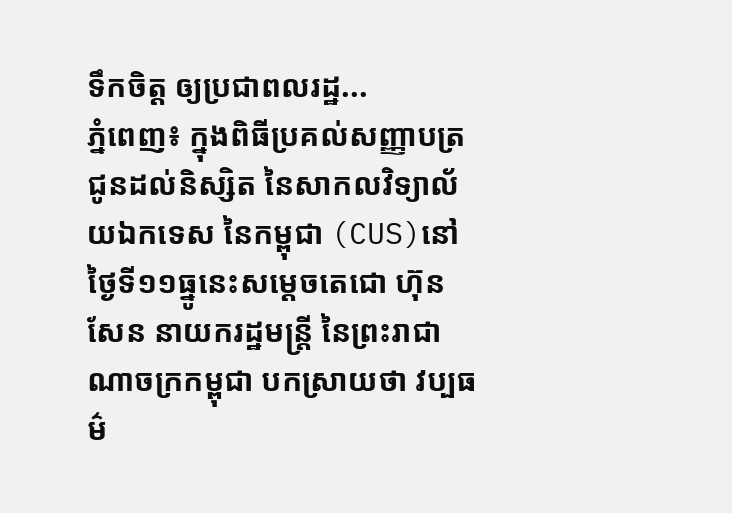ទឹកចិត្ត ឲ្យប្រជាពលរដ្ឋ...
ភ្នំពេញ៖ ក្នុងពិធីប្រគល់សញ្ញាបត្រ ជូនដល់និស្សិត នៃសាកលវិទ្យាល័យឯកទេស នៃកម្ពុជា (CUS)នៅថ្ងៃទី១១ធ្នូនេះសម្តេចតេជោ ហ៊ុន សែន នាយករដ្ឋមន្ត្រី នៃព្រះរាជាណាចក្រកម្ពុជា បកស្រាយថា វប្បធម៌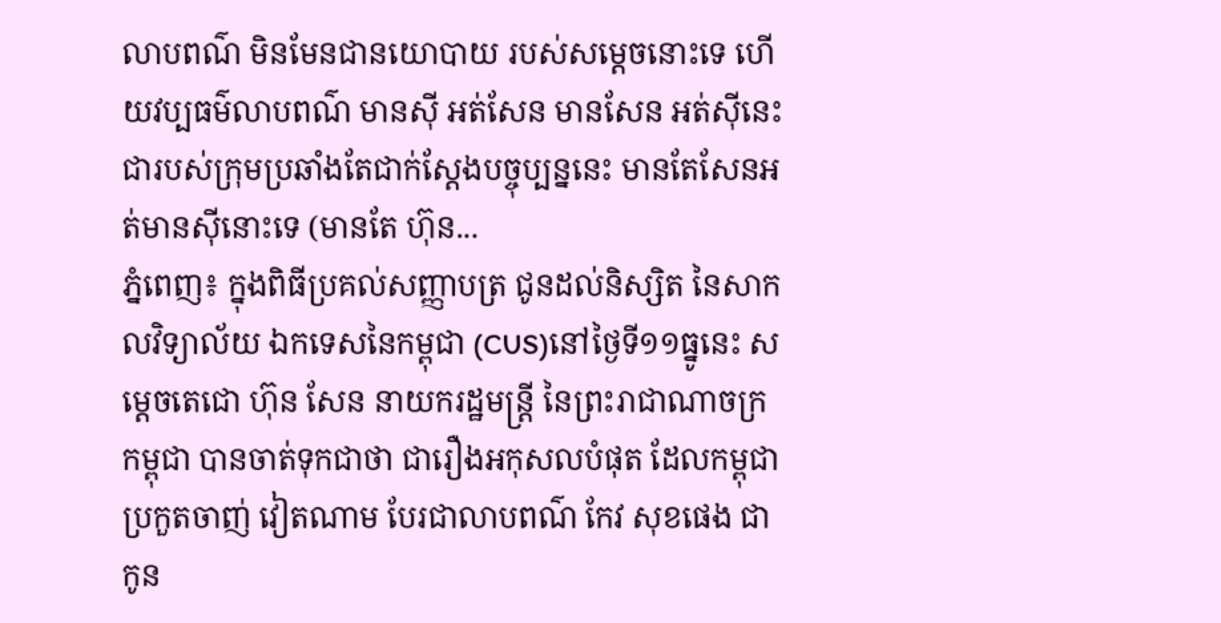លាបពណ៌ មិនមែនជានយោបាយ របស់សម្ដេចនោះទេ ហើយវប្បធម៌លាបពណ៌ មានស៊ី អត់សែន មានសែន អត់ស៊ីនេះជារបស់ក្រុមប្រឆាំងតែជាក់ស្ដែងបច្ចុប្បន្ននេះ មានតែសែនអត់មានស៊ីនោះទេ (មានតែ ហ៊ុន...
ភ្នំពេញ៖ ក្នុងពិធីប្រគល់សញ្ញាបត្រ ជូនដល់និស្សិត នៃសាកលវិទ្យាល័យ ឯកទេសនៃកម្ពុជា (CUS)នៅថ្ងៃទី១១ធ្នូនេះ សម្តេចតេជោ ហ៊ុន សែន នាយករដ្ឋមន្ត្រី នៃព្រះរាជាណាចក្រកម្ពុជា បានចាត់ទុកជាថា ជារឿងអកុសលបំផុត ដែលកម្ពុជាប្រកួតចាញ់ វៀតណាម បែរជាលាបពណ៌ កែវ សុខផេង ជាកូន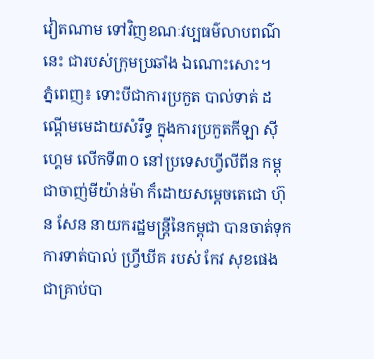វៀតណាម ទៅវិញខណៈវប្បធម៌លាបពណ៌នេះ ជារបស់ក្រុមប្រឆាំង ឯណោះសោះ។
ភ្នំពេញ៖ ទោះបីជាការប្រកួត បាល់ទាត់ ដណ្ដើមមេដាយសំរឹទ្ធ ក្នុងការប្រកួតកីឡា ស៊ីហ្គេម លើកទី៣០ នៅប្រទេសហ្វីលីពីន កម្ពុជាចាញ់មីយ៉ាន់ម៉ា ក៏ដោយសម្ដេចតេជោ ហ៊ុន សែន នាយករដ្ឋមន្រ្តីនៃកម្ពុជា បានចាត់ទុកការទាត់បាល់ ហ្វ្រីឃីគ របស់ កែវ សុខផេង ជាគ្រាប់បា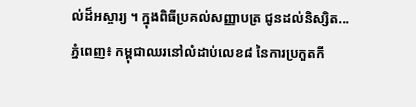ល់ដ៏អស្ចារ្យ ។ ក្នុងពិធីប្រគល់សញ្ញាបត្រ ជូនដល់និស្សិត...
ភ្នំពេញ៖ កម្ពុជាឈរនៅលំដាប់លេខ៨ នៃការប្រកួតកី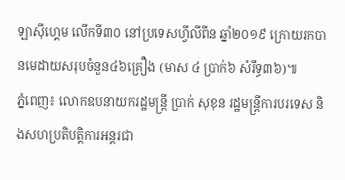ឡាស៊ីហ្គេម លើកទី៣០ នៅប្រទេសហ្វីលីពីន ឆ្នាំ២០១៩ ក្រោយរកបានមេដាយសរុបចំនួន៤៦គ្រឿង (មាស ៤ ប្រាក់៦ សំរឹទ្ធ៣៦)៕
ភ្នំពេញ៖ លោកឧបនាយករដ្ឋមន្រ្តី ប្រាក់ សុខុន រដ្ឋមន្រ្តីការបរទេស និងសហប្រតិបត្តិការអន្តរជា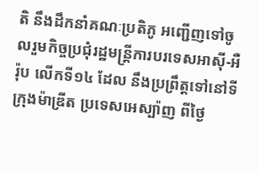តិ នឹងដឹកនាំគណៈប្រតិភូ អញ្ជើញទៅចូលរួមកិច្ចប្រជុំរដ្ឋមន្រ្តីការបរទេសអាស៊ី-អឺរ៉ុប លើកទី១៤ ដែល នឹងប្រព្រឹត្តទៅនៅទីក្រុងម៉ាឌ្រីត ប្រទេសអេស្ប៉ាញ ពីថ្ងៃ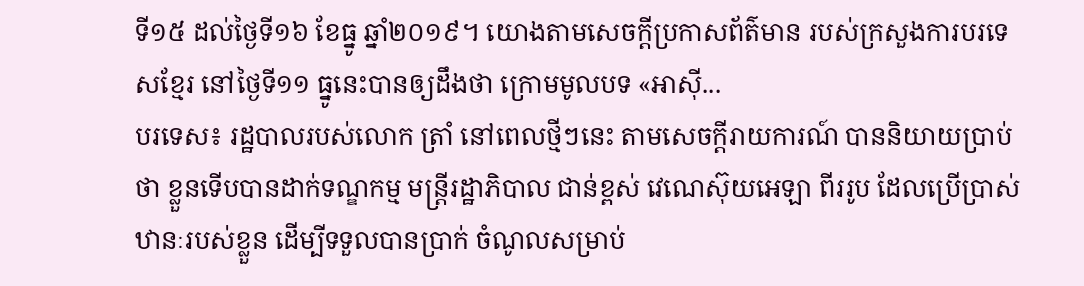ទី១៥ ដល់ថ្ងៃទី១៦ ខែធ្នូ ឆ្នាំ២០១៩។ យោងតាមសេចក្តីប្រកាសព័ត៌មាន របស់ក្រសួងការបរទេសខ្មែរ នៅថ្ងៃទី១១ ធ្នូនេះបានឲ្យដឹងថា ក្រោមមូលបទ «អាស៊ី...
បរទេស៖ រដ្ឋបាលរបស់លោក ត្រាំ នៅពេលថ្មីៗនេះ តាមសេចក្តីរាយការណ៍ បាននិយាយប្រាប់ថា ខ្លួនទើបបានដាក់ទណ្ឌកម្ម មន្ត្រីរដ្ឋាភិបាល ជាន់ខ្ពស់ វេណេស៊ុយអេឡា ពីររូប ដែលប្រើប្រាស់ ឋានៈរបស់ខ្លួន ដើម្បីទទួលបានប្រាក់ ចំណូលសម្រាប់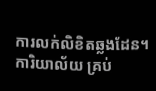ការលក់លិខិតឆ្លងដែន។ ការិយាល័យ គ្រប់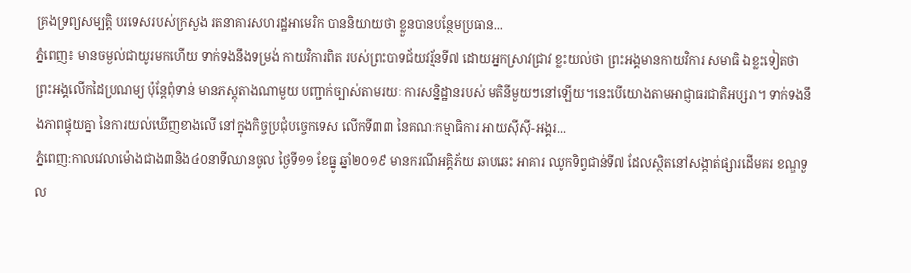គ្រងទ្រព្យសម្បត្តិ បរទេសរបស់ក្រសួង រតនាគារសហរដ្ឋអាមេរិក បាននិយាយថា ខ្លួនបានបន្ថែមប្រធាន...
ភ្នំពេញ៖ មានចម្ងល់ជាយូរមកហើយ ទាក់ទងនឹងទម្រង់ កាយវិការពិត របស់ព្រះបាទជ័យវរ្ម័នទី៧ ដោយអ្នកស្រាវជ្រាវ ខ្លះយល់ថា ព្រះអង្គមានកាយវិការ សមាធិ ឯខ្លះទៀតថា ព្រះអង្គលើកដៃប្រណម្យ ប៉ុន្តែពុំទាន់ មានភស្តុតាងណាមួយ បញ្ជាក់ច្បាស់តាមរយៈ ការសន្និដ្ឋានរបស់ មតិនីមួយៗនៅឡើយ។នេះបើយោងតាមអាជ្ញាធរជាតិអប្សរា។ ទាក់ទងនឹងភាពផ្ទុយគ្នា នៃការយល់ឃើញខាងលើ នៅក្នុងកិច្ចប្រជុំបច្ចេកទេស លើកទី៣៣ នៃគណៈកម្មាធិការ អាយស៊ីស៊ី-អង្គរ...
ភ្នំពេញ:កាលវេលាម៉ោងជាង៣និង៤០នាទីឈានចូល ថ្ងៃទី១១ ខែធ្នូ ឆ្នាំ២០១៩ មានករណីអគ្គិភ័យ ឆាបឆេះ អាគារ ឈូកទិព្វជាន់ទី៧ ដែលស្ថិតនៅសង្កាត់ផ្សារដើមគរ ខណ្ឌទួល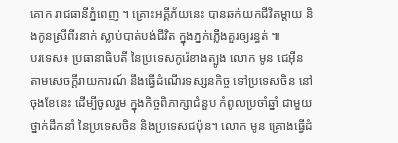គោក រាជធានីភ្នំពេញ ។ គ្រោះអគ្គីភ័យនេះ បានឆក់យកជីវិតម្ដាយ និងកូនស្រីពីរនាក់ ស្លាប់បាត់បង់ជីវិត ក្នុងភ្នក់ភ្លើងគួរឲ្យរន្ធត់ ៕
បរទេស៖ ប្រធានាធិបតី នៃប្រទេសកូរ៉េខាងត្បូង លោក មូន ជេអ៊ីន តាមសេចក្តីរាយការណ៍ នឹងធ្វើដំណើរទស្សនកិច្ច ទៅប្រទេសចិន នៅចុងខែនេះ ដើម្បីចូលរួម ក្នុងកិច្ចពិភាក្សាជំនួប កំពូលប្រចាំឆ្នាំ ជាមួយថ្នាក់ដឹកនាំ នៃប្រទេសចិន និងប្រទេសជប៉ុន។ លោក មូន គ្រោងធ្វើដំ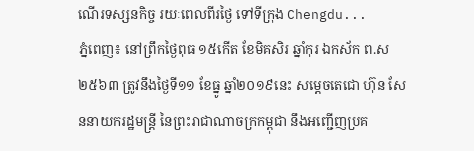ណើរទស្សនកិច្ច រយៈពេលពីរថ្ងៃ ទៅទីក្រុង Chengdu...
ភ្នំពេញ៖ នៅព្រឹកថ្ងៃពុធ ១៥កើត ខែមិគសិរ ឆ្នាំកុរ ឯកស័ក ព.ស២៥៦៣ ត្រូវនឹងថ្ងៃទី១១ ខែធ្នូ ឆ្នាំ២០១៩នេះ សម្តេចតេជោ ហ៊ុន សែននាយករដ្ឋមន្ត្រី នៃព្រះរាជាណាចក្រកម្ពុជា នឹងអញ្ជើញប្រគ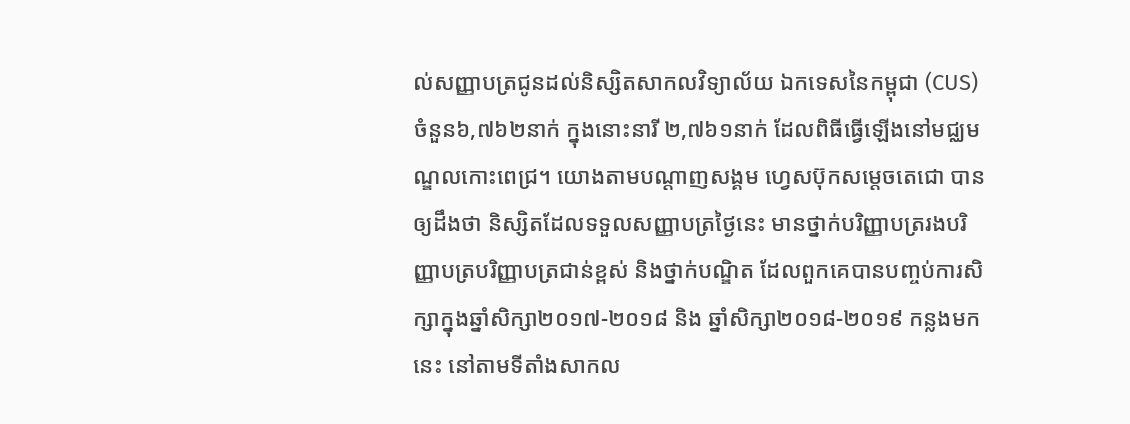ល់សញ្ញាបត្រជូនដល់និស្សិតសាកលវិទ្យាល័យ ឯកទេសនៃកម្ពុជា (CUS)ចំនួន៦,៧៦២នាក់ ក្នុងនោះនារី ២,៧៦១នាក់ ដែលពិធីធ្វើឡើងនៅមជ្ឈមណ្ឌលកោះពេជ្រ។ យោងតាមបណ្ដាញសង្គម ហ្វេសប៊ុកសម្ដេចតេជោ បានឲ្យដឹងថា និស្សិតដែលទទួលសញ្ញាបត្រថ្ងៃនេះ មានថ្នាក់បរិញ្ញាបត្ររងបរិញ្ញាបត្របរិញ្ញាបត្រជាន់ខ្ពស់ និងថ្នាក់បណ្ឌិត ដែលពួកគេបានបញ្ចប់ការសិក្សាក្នុងឆ្នាំសិក្សា២០១៧-២០១៨ និង ឆ្នាំសិក្សា២០១៨-២០១៩ កន្លងមកនេះ នៅតាមទីតាំងសាកល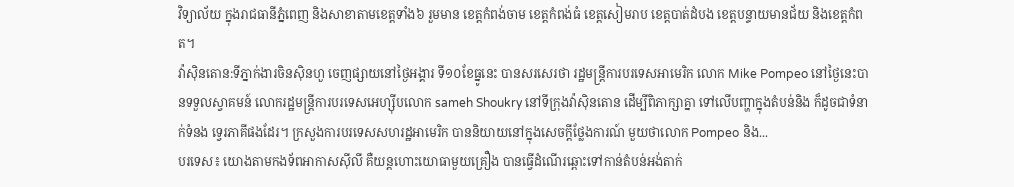វិទ្យាល័យ ក្នុងរាជធានីភ្នំពេញ និងសាខាតាមខេត្តទាំង៦ រួមមាន ខេត្តកំពង់ចាម ខេត្តកំពង់ធំ ខេត្តសៀមរាប ខេត្តបាត់ដំបង ខេត្តបន្ទាយមានជ័យ និងខេត្តកំពត។
វ៉ាស៊ិនតោន:ទីភ្នាក់ងារចិនស៊ិនហួ ចេញផ្សាយនៅថ្ងៃអង្គារ ទី១០ខែធ្នូនេះ បានសរសេរថា រដ្ឋមន្ត្រីការបរទេសអាមេរិក លោក Mike Pompeo នៅថ្ងៃនេះបានទទួលស្វាគមន៍ លោករដ្ឋមន្ត្រីការបរទេសអេហ្ស៊ីបលោក sameh Shoukry នៅទីក្រុងវ៉ាស៊ិនតោន ដើម្បីពិភាក្សាគ្នា ទៅលើបញ្ហាក្នុងតំបន់និង ក៏ដូចជាទំនាក់ទំនង ទ្វេរភាគីផងដែរ។ ក្រសួងការបរទេសសហរដ្ឋអាមេរិក បាននិយាយនៅក្នុងសេចក្តីថ្លែងការណ៍ មួយថាលោក Pompeo និង...
បរទេស៖ យោងតាមកងទ័ពអាកាសស៊ីលី គឺយន្តហោះយោធាមួយគ្រឿង បានធ្វើដំណើរឆ្ពោះទៅកាន់តំបន់អង់តាក់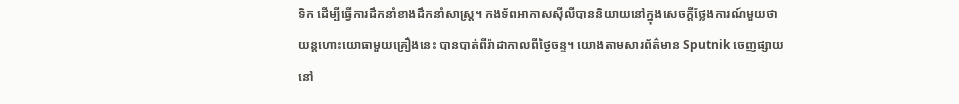ទិក ដើម្បីធ្វើការដឹកនាំខាងដឹកនាំសាស្ត្រ។ កងទ័ពអាកាសស៊ីលីបាននិយាយនៅក្នុងសេចក្តីថ្លែងការណ៍មួយថា យន្តហោះយោធាមួយគ្រឿងនេះ បានបាត់ពីរ៉ាដាកាលពីថ្ងៃចន្ទ។ យោងតាមសារព័ត៌មាន Sputnik ចេញផ្សាយនៅ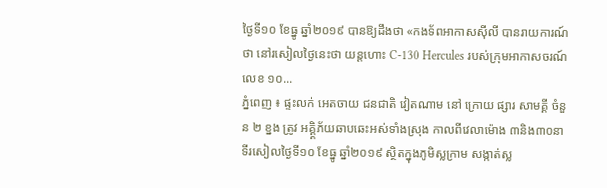ថ្ងៃទី១០ ខែធ្នូ ឆ្នាំ២០១៩ បានឱ្យដឹងថា «កងទ័ពអាកាសស៊ីលី បានរាយការណ៍ថា នៅរសៀលថ្ងៃនេះថា យន្តហោះ C-130 Hercules របស់ក្រុមអាកាសចរណ៍លេខ ១០...
ភ្នំពេញ ៖ ផ្ទះលក់ អេតចាយ ជនជាតិ វៀតណាម នៅ ក្រោយ ផ្សារ សាមគ្គី ចំនួន ២ ខ្នង ត្រូវ អគ្គិ្គភ័យឆាបឆេះអស់ទាំងស្រុង កាលពីវេលាម៉ោង ៣និង៣០នាទីរសៀលថ្ងៃទី១០ ខែធ្នូ ឆ្នាំ២០១៩ ស្ថិតក្នុងភូមិស្លក្រាម សង្កាត់ស្ល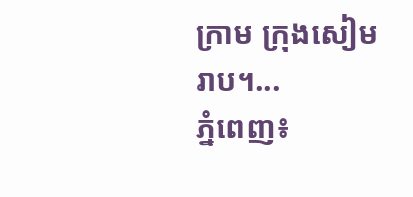ក្រាម ក្រុងសៀមរាប។...
ភ្នំពេញ៖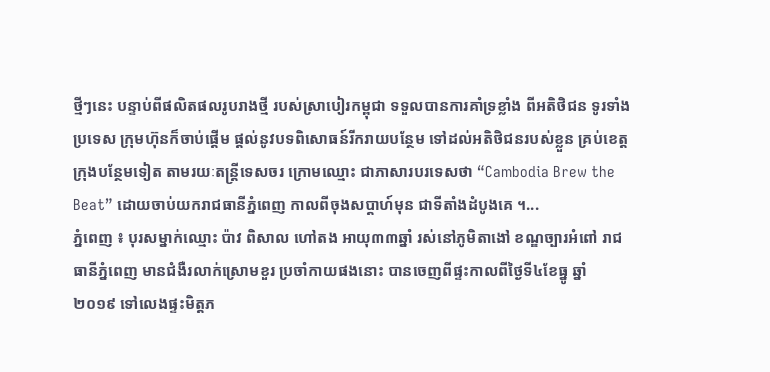ថ្មីៗនេះ បន្ទាប់ពីផលិតផលរូបរាងថ្មី របស់ស្រាបៀរកម្ពុជា ទទួលបានការគាំទ្រខ្លាំង ពីអតិថិជន ទូរទាំងប្រទេស ក្រុមហ៊ុនក៏ចាប់ផ្តើម ផ្តល់នូវបទពិសោធន៍រីករាយបន្ថែម ទៅដល់អតិថិជនរបស់ខ្លួន គ្រប់ខេត្តក្រុងបន្ថែមទៀត តាមរយៈតន្ត្រីទេសចរ ក្រោមឈ្មោះ ជាភាសារបរទេសថា “Cambodia Brew the Beat” ដោយចាប់យករាជធានីភ្នំពេញ កាលពីចុងសប្តាហ៍មុន ជាទីតាំងដំបូងគេ ។...
ភ្នំពេញ ៖ បុរសម្នាក់ឈ្មោះ ប៉ាវ ពិសាល ហៅតង អាយុ៣៣ឆ្នាំ រស់នៅភូមិតាងៅ ខណ្ឌច្បារអំពៅ រាជធានីភ្នំពេញ មានជំងឺរលាក់ស្រោមខួរ ប្រចាំកាយផងនោះ បានចេញពីផ្ទះកាលពីថ្ងៃទី៤ខែធ្នូ ឆ្នាំ ២០១៩ ទៅលេងផ្ទះមិត្តភ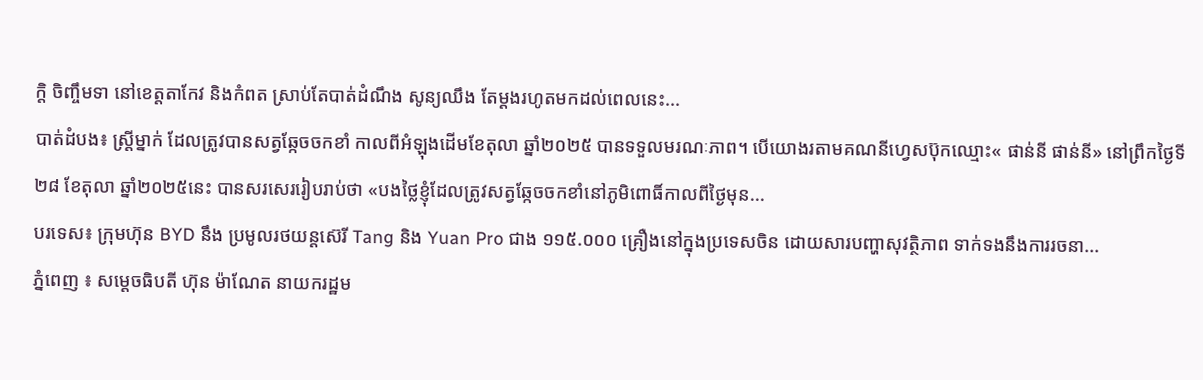ក្តិ ចិញ្ចឹមទា នៅខេត្តតាកែវ និងកំពត ស្រាប់តែបាត់ដំណឹង សូន្យឈឹង តែម្ដងរហូតមកដល់ពេលនេះ...
បាត់ដំបង៖ ស្រ្តីម្នាក់ ដែលត្រូវបានសត្វឆ្កែចចកខាំ កាលពីអំឡុងដើមខែតុលា ឆ្នាំ២០២៥ បានទទួលមរណៈភាព។ បើយោងរតាមគណនីហ្វេសប៊ុកឈ្មោះ« ផាន់នី ផាន់នី» នៅព្រឹកថ្ងៃទី២៨ ខែតុលា ឆ្នាំ២០២៥នេះ បានសរសេររៀបរាប់ថា «បងថ្លៃខ្ញុំដែលត្រូវសត្វឆ្កែចចកខាំនៅភូមិពោធិ៍កាលពីថ្ងៃមុន...
បរទេស៖ ក្រុមហ៊ុន BYD នឹង ប្រមូលរថយន្តស៊េរី Tang និង Yuan Pro ជាង ១១៥.០០០ គ្រឿងនៅក្នុងប្រទេសចិន ដោយសារបញ្ហាសុវត្ថិភាព ទាក់ទងនឹងការរចនា...
ភ្នំពេញ ៖ សម្តេចធិបតី ហ៊ុន ម៉ាណែត នាយករដ្ឋម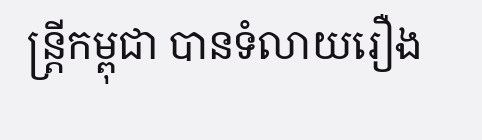ន្រ្តីកម្ពុជា បានទំលាយរឿង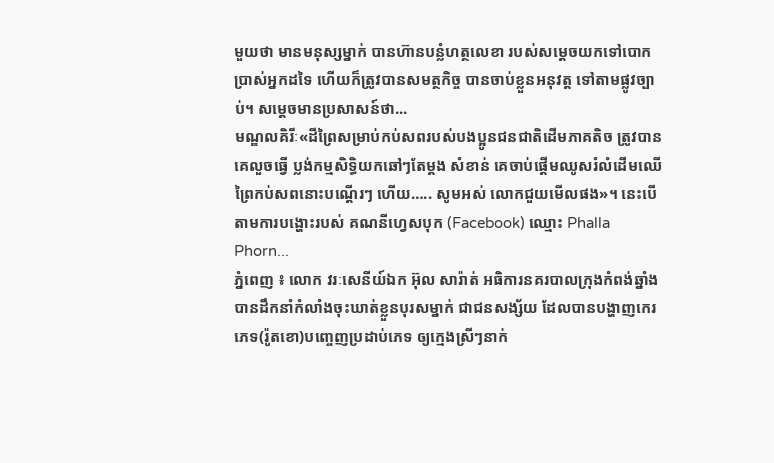មួយថា មានមនុស្សម្នាក់ បានហ៊ានបន្លំហត្ថលេខា របស់សម្ដេចយកទៅបោកប្រាស់អ្នកដទៃ ហើយក៏ត្រូវបានសមត្ថកិច្ច បានចាប់ខ្លួនអនុវត្ត ទៅតាមផ្លូវច្បាប់។ សម្ដេចមានប្រសាសន៍ថា...
មណ្ឌលគិរីៈ«ដីព្រៃសម្រាប់កប់សពរបស់បងប្អូនជនជាតិដើមភាគតិច ត្រូវបានគេលួចធ្វើ ប្លង់កម្មសិទ្ធិយកឆៅៗតែម្តង សំខាន់ គេចាប់ផ្ដើមឈូសរំលំដើមឈើព្រៃកប់សពនោះបណ្តើរៗ ហើយ….. សូមអស់ លោកជួយមើលផង»។ នេះបើតាមការបង្ហោះរបស់ គណនីហ្វេសបុក (Facebook) ឈ្មោះ Phalla Phorn...
ភ្នំពេញ ៖ លោក វរៈសេនីយ៍ឯក អ៊ុល សារ៉ាត់ អធិការនគរបាលក្រុងកំពង់ឆ្នាំង បានដឹកនាំកំលាំងចុះឃាត់ខ្លួនបុរសម្នាក់ ជាជនសង្ស័យ ដែលបានបង្ហាញកេរភេទ(រ៉ូតខោ)បញ្ចេញប្រដាប់ភេទ ឲ្យក្មេងស្រីៗនាក់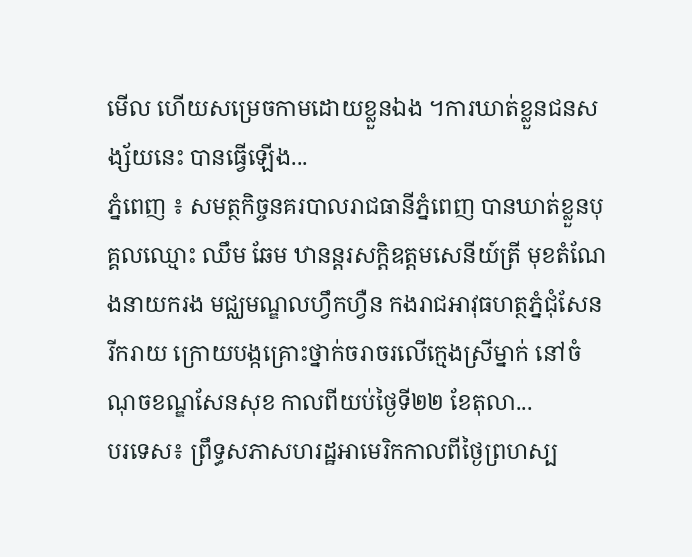មើល ហើយសម្រេចកាមដោយខ្លួនឯង ។ការឃាត់ខ្លួនជនសង្ស័យនេះ បានធ្វើឡើង...
ភ្នំពេញ ៖ សមត្ថកិច្ចនគរបាលរាជធានីភ្នំពេញ បានឃាត់ខ្លួនបុគ្គលឈ្មោះ ឈឹម ឆែម ឋានន្តរសក្តិឧត្តមសេនីយ៍ត្រី មុខតំណែងនាយករង មជ្ឈមណ្ឌលហ្វឹកហ្វឺន កងរាជអាវុធហត្ថភ្នំជុំសែនរីករាយ ក្រោយបង្កគ្រោះថ្នាក់ចរាចរលើក្មេងស្រីម្នាក់ នៅចំណុចខណ្ឌសែនសុខ កាលពីយប់ថ្ងៃទី២២ ខែតុលា...
បរទេស៖ ព្រឹទ្ធសភាសហរដ្ឋអាមេរិកកាលពីថ្ងៃព្រហស្ប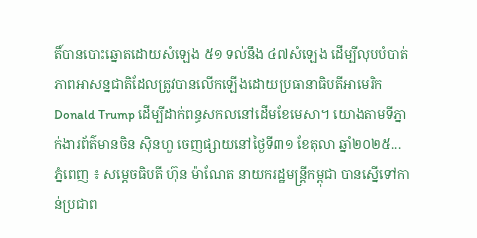តិ៍បានបោះឆ្នោតដោយសំឡេង ៥១ ទល់នឹង ៤៧សំឡេង ដើម្បីលុបបំបាត់ភាពអាសន្នជាតិដែលត្រូវបានលើកឡើងដោយប្រធានាធិបតីអាមេរិក Donald Trump ដើម្បីដាក់ពន្ធសកលនៅដើមខែមេសា។ យោងតាមទីភ្នាក់ងារព័ត៌មានចិន ស៊ិនហួ ចេញផ្សាយនៅថ្ងៃទី៣១ ខែតុលា ឆ្នាំ២០២៥...
ភ្នំពេញ ៖ សម្តេចធិបតី ហ៊ុន ម៉ាណែត នាយករដ្ឋមន្រ្តីកម្ពុជា បានស្នើទៅកាន់ប្រជាព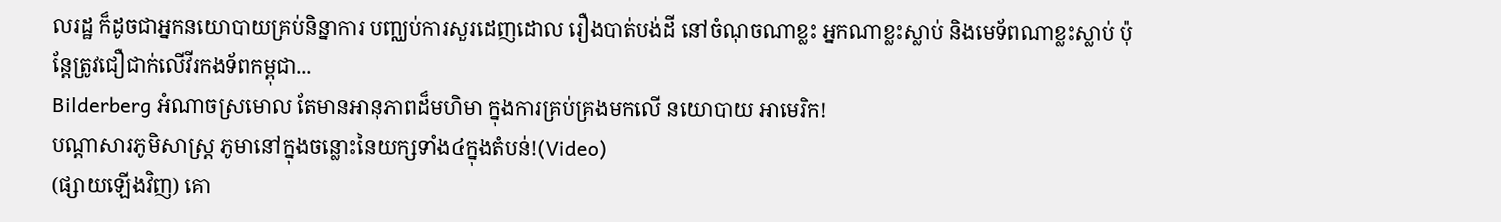លរដ្ឋ ក៏ដូចជាអ្នកនយោបាយគ្រប់និន្នាការ បញ្ឈប់ការសួរដេញដោល រឿងបាត់បង់ដី នៅចំណុចណាខ្លះ អ្នកណាខ្លះស្លាប់ និងមេទ័ពណាខ្លះស្លាប់ ប៉ុន្តែត្រូវជឿជាក់លើវីរកងទ័ពកម្ពុជា...
Bilderberg អំណាចស្រមោល តែមានអានុភាពដ៏មហិមា ក្នុងការគ្រប់គ្រងមកលើ នយោបាយ អាមេរិក!
បណ្ដាសារភូមិសាស្រ្ត ភូមានៅក្នុងចន្លោះនៃយក្សទាំង៤ក្នុងតំបន់!(Video)
(ផ្សាយឡើងវិញ) គោ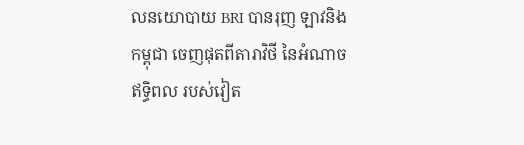លនយោបាយ BRI បានរុញ ឡាវនិងកម្ពុជា ចេញផុតពីតារាវិថី នៃអំណាចឥទ្ធិពល របស់វៀត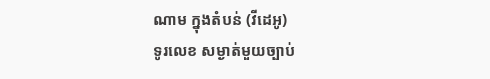ណាម ក្នុងតំបន់ (វីដេអូ)
ទូរលេខ សម្ងាត់មួយច្បាប់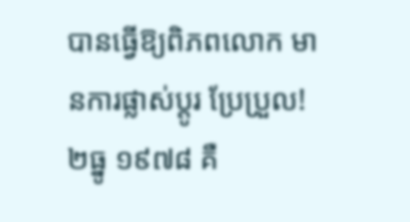បានធ្វើឱ្យពិភពលោក មានការផ្លាស់ប្ដូរ ប្រែប្រួល!
២ធ្នូ ១៩៧៨ គឺ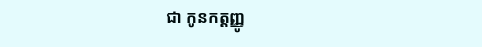ជា កូនកត្តញ្ញូ